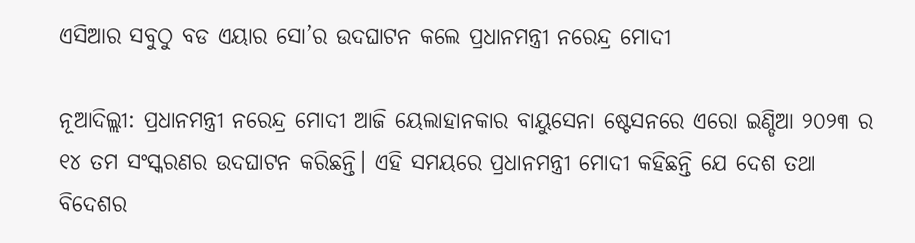ଏସିଆର ସବୁଠୁ ବଡ ଏୟାର ସୋ’ର ଉଦଘାଟନ କଲେ ପ୍ରଧାନମନ୍ତ୍ରୀ ନରେନ୍ଦ୍ର ମୋଦୀ

ନୂଆଦିଲ୍ଲୀ: ପ୍ରଧାନମନ୍ତ୍ରୀ ନରେନ୍ଦ୍ର ମୋଦୀ ଆଜି ୟେଲାହାନକାର ବାୟୁସେନା ଷ୍ଟେସନରେ ଏରୋ ଇଣ୍ଡିଆ ୨୦୨୩ ର ୧୪ ତମ ସଂସ୍କରଣର ଉଦଘାଟନ କରିଛନ୍ତି। ଏହି ସମୟରେ ପ୍ରଧାନମନ୍ତ୍ରୀ ମୋଦୀ କହିଛନ୍ତି ଯେ ଦେଶ ତଥା ବିଦେଶର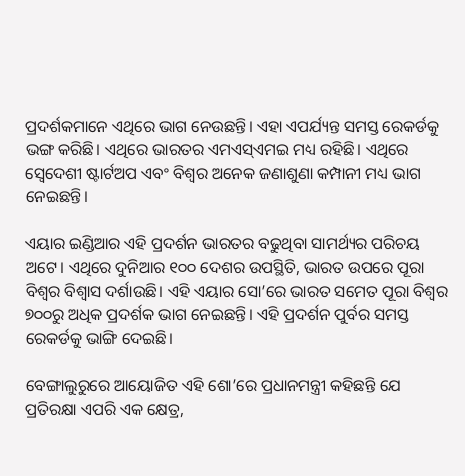ପ୍ରଦର୍ଶକମାନେ ଏଥିରେ ଭାଗ ନେଉଛନ୍ତି। ଏହା ଏପର୍ଯ୍ୟନ୍ତ ସମସ୍ତ ରେକର୍ଡକୁ ଭଙ୍ଗ କରିଛି। ଏଥିରେ ଭାରତର ଏମଏସ୍‌ଏମଇ ମଧ୍ୟ ରହିଛି। ଏଥିରେ ସ୍ୱେଦେଶୀ ଷ୍ଟାର୍ଟଅପ ଏବଂ ବିଶ୍ୱର ଅନେକ ଜଣାଶୁଣା କମ୍ପାନୀ ମଧ୍ୟ ଭାଗ ନେଇଛନ୍ତି।

ଏୟାର ଇଣ୍ଡିଆର ଏହି ପ୍ରଦର୍ଶନ ଭାରତର ବଢୁଥିବା ସାମର୍ଥ୍ୟର ପରିଚୟ ଅଟେ। ଏଥିରେ ଦୁନିଆର ୧୦୦ ଦେଶର ଉପସ୍ଥିତି, ଭାରତ ଉପରେ ପୂରା ବିଶ୍ୱର ବିଶ୍ୱାସ ଦର୍ଶାଉଛି। ଏହି ଏୟାର ସୋ’ରେ ଭାରତ ସମେତ ପୂରା ବିଶ୍ୱର ୭୦୦ରୁ ଅଧିକ ପ୍ରଦର୍ଶକ ଭାଗ ନେଇଛନ୍ତି। ଏହି ପ୍ରଦର୍ଶନ ପୁର୍ବର ସମସ୍ତ ରେକର୍ଡକୁ ଭାଙ୍ଗି ଦେଇଛି।

ବେଙ୍ଗାଲୁରୁରେ ଆୟୋଜିତ ଏହି ଶୋ’ରେ ପ୍ରଧାନମନ୍ତ୍ରୀ କହିଛନ୍ତି ଯେ ପ୍ରତିରକ୍ଷା ଏପରି ଏକ କ୍ଷେତ୍ର,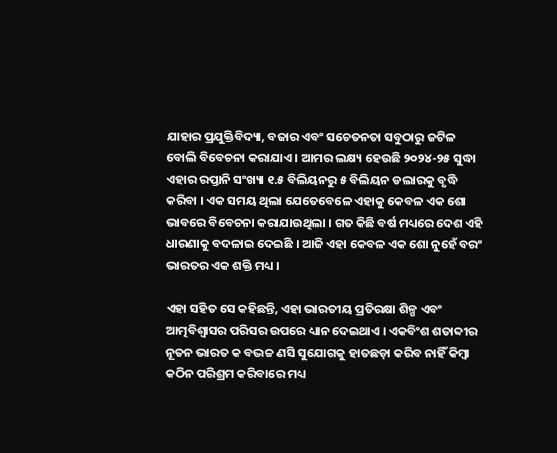ଯାହାର ପ୍ରଯୁକ୍ତିବିଦ୍ୟା, ବଜାର ଏବଂ ସଚେତନତା ସବୁଠାରୁ ଜଟିଳ ବୋଲି ବିବେଚନା କରାଯାଏ । ଆମର ଲକ୍ଷ୍ୟ ହେଉଛି ୨୦୨୪-୨୫ ସୁଦ୍ଧା ଏହାର ରପ୍ତାନି ସଂଖ୍ୟା ୧.୫ ବିଲିୟନରୁ ୫ ବିଲିୟନ ଡଲାରକୁ ବୃଦ୍ଧି କରିବା । ଏକ ସମୟ ଥିଲା ଯେତେବେଳେ ଏହାକୁ କେବଳ ଏକ ଶୋ ଭାବରେ ବିବେଚନା କରାଯାଉଥିଲା । ଗତ କିଛି ବର୍ଷ ମଧ୍ୟରେ ଦେଶ ଏହି ଧାରଣାକୁ ବଦଳାଇ ଦେଇଛି । ଆଜି ଏହା କେବଳ ଏକ ଶୋ ନୁହେଁ ବରଂ ଭାରତର ଏକ ଶକ୍ତି ମଧ୍ୟ ।

ଏହା ସହିତ ସେ କହିଛନ୍ତି, ଏହା ଭାରତୀୟ ପ୍ରତିରକ୍ଷା ଶିଳ୍ପ ଏବଂ ଆତ୍ମବିଶ୍ୱାସର ପରିସର ଉପରେ ଧ୍ୟାନ ଦେଇଥାଏ । ଏକବିଂଶ ଶତାବ୍ଦୀର ନୂତନ ଭାରତ କ ବଦ୍ଭଚ୍ଚ ଣସି ସୁଯୋଗକୁ ହାତଛଡ଼ା କରିବ ନାହିଁ କିମ୍ବା କଠିନ ପରିଶ୍ରମ କରିବାରେ ମଧ୍ୟ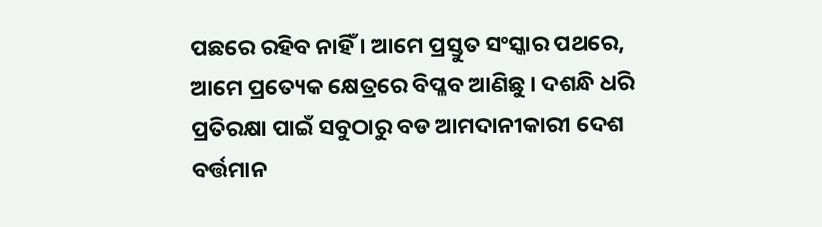ପଛରେ ରହିବ ନାହିଁ । ଆମେ ପ୍ରସ୍ତୁତ ସଂସ୍କାର ପଥରେ, ଆମେ ପ୍ରତ୍ୟେକ କ୍ଷେତ୍ରରେ ବିପ୍ଳବ ଆଣିଛୁ । ଦଶନ୍ଧି ଧରି ପ୍ରତିରକ୍ଷା ପାଇଁ ସବୁଠାରୁ ବଡ ଆମଦାନୀକାରୀ ଦେଶ ବର୍ତ୍ତମାନ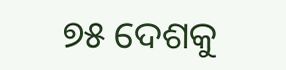୭୫ ଦେଶକୁ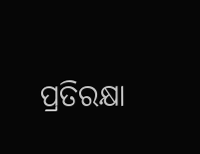ପ୍ରତିରକ୍ଷା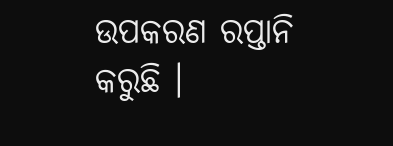ଉପକରଣ ରପ୍ତାନି କରୁଛି ।